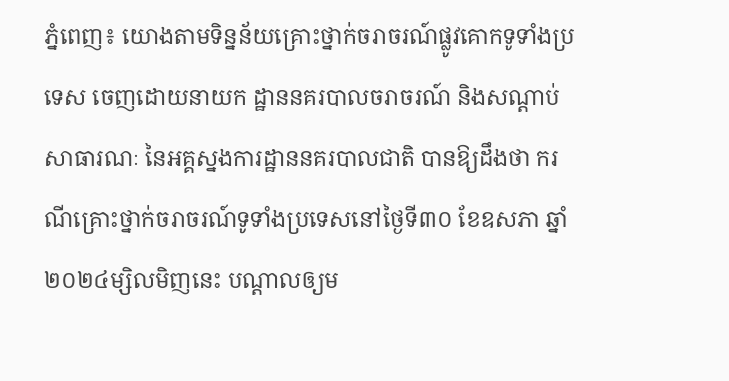ភ្នំពេញ៖ យោងតាមទិន្នន័យគ្រោះថ្នាក់ចរាចរណ៍ផ្លូវគោកទូទាំងប្រទេស ចេញដោយនាយក ដ្ឋាននគរបាលចរាចរណ៍ និងសណ្តាប់សាធារណៈ នៃអគ្គស្នងការដ្ឋាននគរបាលជាតិ បានឱ្យដឹងថា ករណីគ្រោះថ្នាក់ចរាចរណ៍ទូទាំងប្រទេសនៅថ្ងៃទី៣០ ខែឧសភា ឆ្នាំ២០២៤ម្សិលមិញនេះ បណ្តាលឲ្យម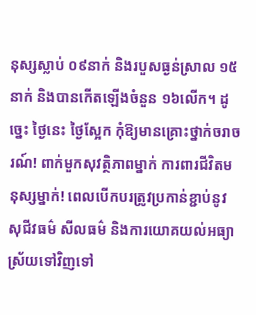នុស្សស្លាប់ ០៩នាក់ និងរបួសធ្ងន់ស្រាល ១៥នាក់ និងបានកើតឡើងចំនួន ១៦លើក។ ដូច្នេះ ថ្ងៃនេះ ថ្ងៃស្អែក កុំឱ្យមានគ្រោះថ្នាក់ចរាចរណ៍! ពាក់មួកសុវត្ថិភាពម្នាក់ ការពារជីវិតមនុស្សម្នាក់! ពេលបើកបរត្រូវប្រកាន់ខ្ជាប់នូវ សុជីវធម៌ សីលធម៌ និងការយោគយល់អធ្យាស្រ័យទៅវិញទៅ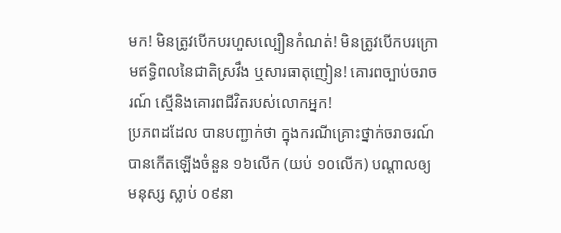មក! មិនត្រូវបើកបរហួសល្បឿនកំណត់! មិនត្រូវបើកបរក្រោមឥទ្ធិពលនៃជាតិស្រវឹង ឬសារធាតុញៀន! គោរពច្បាប់ចរាចរណ៍ ស្មេីនិងគោរពជីវិតរបស់លោកអ្នក!
ប្រភពដដែល បានបញ្ជាក់ថា ក្នុងករណីគ្រោះថ្នាក់ចរាចរណ៍ បានកើតឡើងចំនួន ១៦លើក (យប់ ១០លើក) បណ្តាលឲ្យមនុស្ស ស្លាប់ ០៩នា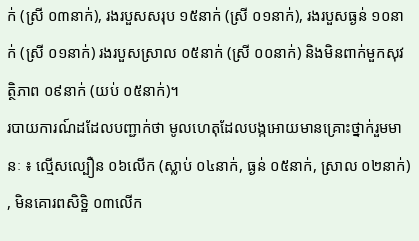ក់ (ស្រី ០៣នាក់), រងរបួសសរុប ១៥នាក់ (ស្រី ០១នាក់), រងរបួសធ្ងន់ ១០នាក់ (ស្រី ០១នាក់) រងរបួសស្រាល ០៥នាក់ (ស្រី ០០នាក់) និងមិនពាក់មួកសុវត្ថិភាព ០៩នាក់ (យប់ ០៥នាក់)។
របាយការណ៍ដដែលបញ្ជាក់ថា មូលហេតុដែលបង្កអោយមានគ្រោះថ្នាក់រួមមានៈ ៖ ល្មើសល្បឿន ០៦លើក (ស្លាប់ ០៤នាក់, ធ្ងន់ ០៥នាក់, ស្រាល ០២នាក់) , មិនគោរពសិទិ្ឋ ០៣លើក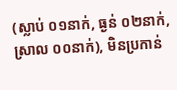(ស្លាប់ ០១នាក់, ធ្ងន់ ០២នាក់, ស្រាល ០០នាក់), មិនប្រកាន់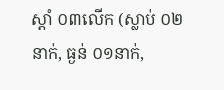ស្តាំ ០៣លើក (ស្លាប់ ០២នាក់, ធ្ងន់ ០១នាក់,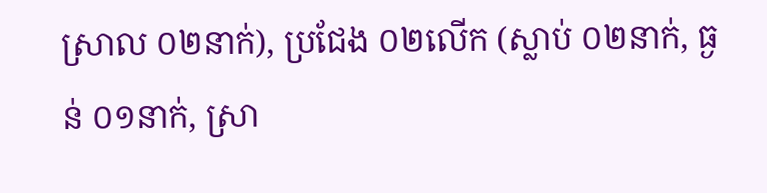ស្រាល ០២នាក់), ប្រជែង ០២លើក (ស្លាប់ ០២នាក់, ធ្ងន់ ០១នាក់, ស្រា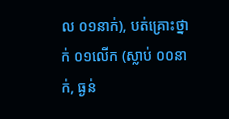ល ០១នាក់), បត់គ្រោះថ្នាក់ ០១លើក (ស្លាប់ ០០នាក់, ធ្ងន់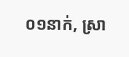០១នាក់, ស្រា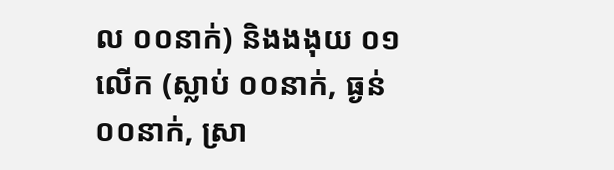ល ០០នាក់) និងងងុយ ០១លើក (ស្លាប់ ០០នាក់, ធ្ងន់ ០០នាក់, ស្រា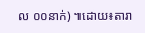ល ០០នាក់) ៕ដោយ៖តារា